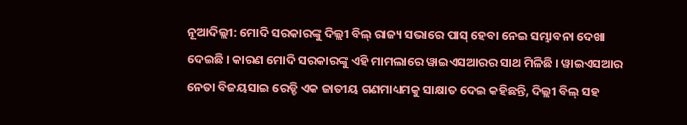ନୂଆଦିଲ୍ଲୀ: ମୋଦି ସରକାରଙ୍କୁ ଦିଲ୍ଲୀ ବିଲ୍ ରାଜ୍ୟ ସଭାରେ ପାସ୍ ହେବା ନେଇ ସମ୍ଭାବନା ଦେଖା ଦେଇଛି । କାରଣ ମୋଦି ସରକାରଙ୍କୁ ଏହି ମାମଲାରେ ୱାଇଏସଆରର ସାଥ ମିଳିଛି । ୱାଇଏସଆର ନେତା ବିଜୟସାଇ ରେଡ୍ଡି ଏକ ଜାତୀୟ ଗଣମାଧ୍ୟମକୁ ସାକ୍ଷାତ ଦେଇ କହିଛନ୍ତି, ଦିଲ୍ଲୀ ବିଲ୍ ସହ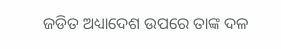ଜଡିତ ଅଧ୍ୟାଦେଶ ଉପରେ ତାଙ୍କ ଦଳ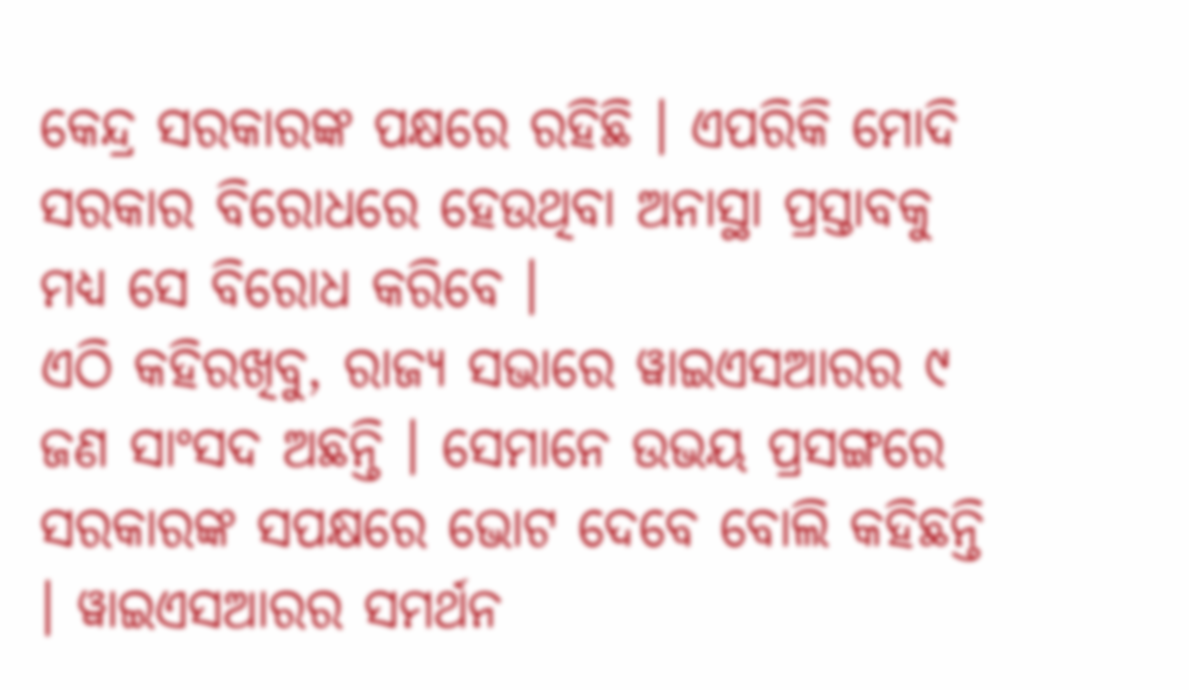କେନ୍ଦ୍ର ସରକାରଙ୍କ ପକ୍ଷରେ ରହିଛି । ଏପରିକି ମୋଦି ସରକାର ବିରୋଧରେ ହେଉଥିବା ଅନାସ୍ଥା ପ୍ରସ୍ତାବକୁ ମଧ୍ୟ ସେ ବିରୋଧ କରିବେ ।
ଏଠି କହିରଖିବୁ, ରାଜ୍ୟ ସଭାରେ ୱାଇଏସଆରର ୯ ଜଣ ସାଂସଦ ଅଛନ୍ତି । ସେମାନେ ଉଭୟ ପ୍ରସଙ୍ଗରେ ସରକାରଙ୍କ ସପକ୍ଷରେ ଭୋଟ ଦେବେ ବୋଲି କହିଛନ୍ତି । ୱାଇଏସଆରର ସମର୍ଥନ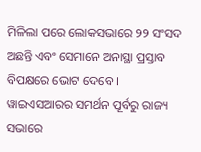ମିଳିଲା ପରେ ଲୋକସଭାରେ ୨୨ ସଂସଦ ଅଛନ୍ତି ଏବଂ ସେମାନେ ଅନାସ୍ଥା ପ୍ରସ୍ତାବ ବିପକ୍ଷରେ ଭୋଟ ଦେବେ ।
ୱାଇଏସଆରର ସମର୍ଥନ ପୂର୍ବରୁ ରାଜ୍ୟ ସଭାରେ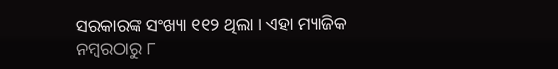ସରକାରଙ୍କ ସଂଖ୍ୟା ୧୧୨ ଥିଲା । ଏହା ମ୍ୟାଜିକ ନମ୍ବରଠାରୁ ୮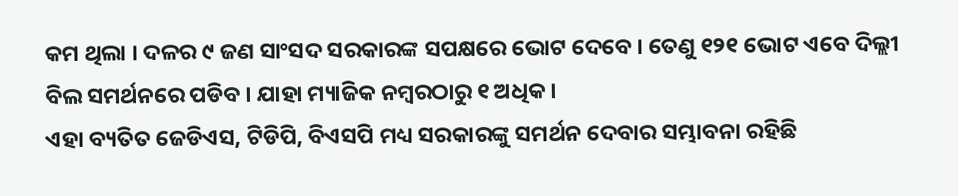କମ ଥିଲା । ଦଳର ୯ ଜଣ ସାଂସଦ ସରକାରଙ୍କ ସପକ୍ଷରେ ଭୋଟ ଦେବେ । ତେଣୁ ୧୨୧ ଭୋଟ ଏବେ ଦିଲ୍ଲୀ ବିଲ ସମର୍ଥନରେ ପଡିବ । ଯାହା ମ୍ୟାଜିକ ନମ୍ବରଠାରୁ ୧ ଅଧିକ ।
ଏହା ବ୍ୟତିତ ଜେଡିଏସ, ଟିଡିପି, ବିଏସପି ମଧ୍ୟ ସରକାରଙ୍କୁ ସମର୍ଥନ ଦେବାର ସମ୍ଭାବନା ରହିଛି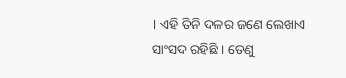। ଏହି ତିନି ଦଳର ଜଣେ ଲେଖାଏ ସାଂସଦ ରହିଛି । ତେଣୁ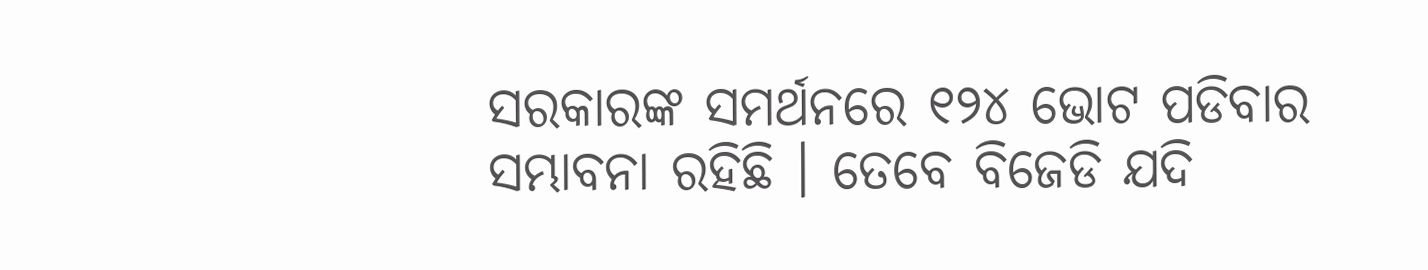ସରକାରଙ୍କ ସମର୍ଥନରେ ୧୨୪ ଭୋଟ ପଡିବାର ସମ୍ଭାବନା ରହିଛି । ତେବେ ବିଜେଡି ଯଦି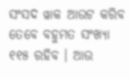ସଂସଦ ୱାକ ଆଉଟ କରିବ ତେବେ ବହୁମତ ସଂଖ୍ୟା ୧୧୫ ରହିବ । ଆଉ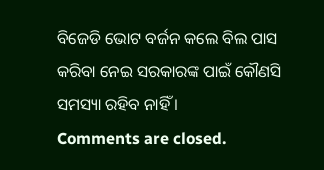ବିଜେଡି ଭୋଟ ବର୍ଜନ କଲେ ବିଲ ପାସ କରିବା ନେଇ ସରକାରଙ୍କ ପାଇଁ କୌଣସି ସମସ୍ୟା ରହିବ ନାହିଁ ।
Comments are closed.